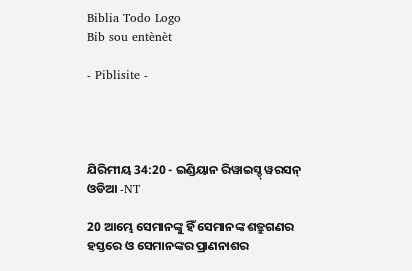Biblia Todo Logo
Bib sou entènèt

- Piblisite -




ଯିରିମୀୟ 34:20 - ଇଣ୍ଡିୟାନ ରିୱାଇସ୍ଡ୍ ୱରସନ୍ ଓଡିଆ -NT

20 ଆମ୍ଭେ ସେମାନଙ୍କୁ ହିଁ ସେମାନଙ୍କ ଶତ୍ରୁଗଣର ହସ୍ତରେ ଓ ସେମାନଙ୍କର ପ୍ରାଣନାଶର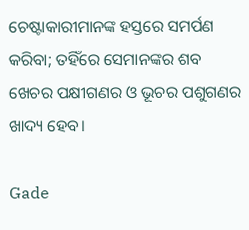ଚେଷ୍ଟାକାରୀମାନଙ୍କ ହସ୍ତରେ ସମର୍ପଣ କରିବା; ତହିଁରେ ସେମାନଙ୍କର ଶବ ଖେଚର ପକ୍ଷୀଗଣର ଓ ଭୂଚର ପଶୁଗଣର ଖାଦ୍ୟ ହେବ।

Gade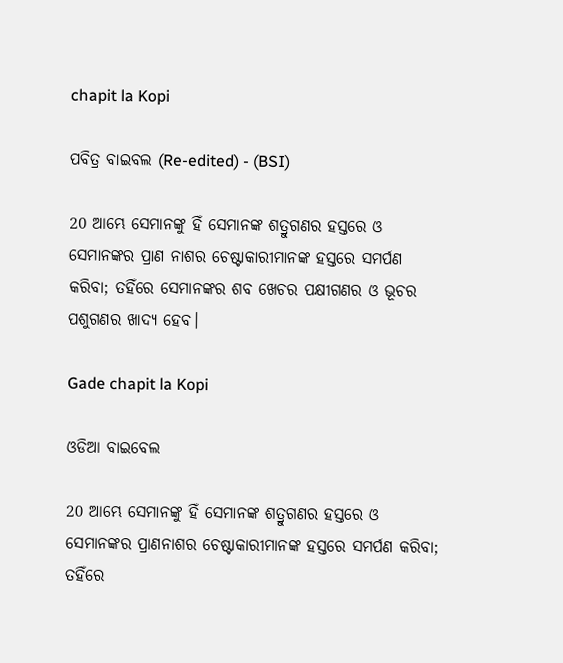chapit la Kopi

ପବିତ୍ର ବାଇବଲ (Re-edited) - (BSI)

20 ଆମ୍ଭେ ସେମାନଙ୍କୁ ହିଁ ସେମାନଙ୍କ ଶତ୍ରୁଗଣର ହସ୍ତରେ ଓ ସେମାନଙ୍କର ପ୍ରାଣ ନାଶର ଚେଷ୍ଟାକାରୀମାନଙ୍କ ହସ୍ତରେ ସମର୍ପଣ କରିବା; ତହିଁରେ ସେମାନଙ୍କର ଶବ ଖେଚର ପକ୍ଷୀଗଣର ଓ ଭୂଚର ପଶୁଗଣର ଖାଦ୍ୟ ହେବ।

Gade chapit la Kopi

ଓଡିଆ ବାଇବେଲ

20 ଆମ୍ଭେ ସେମାନଙ୍କୁ ହିଁ ସେମାନଙ୍କ ଶତ୍ରୁଗଣର ହସ୍ତରେ ଓ ସେମାନଙ୍କର ପ୍ରାଣନାଶର ଚେଷ୍ଟାକାରୀମାନଙ୍କ ହସ୍ତରେ ସମର୍ପଣ କରିବା; ତହିଁରେ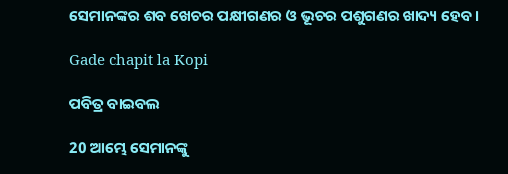ସେମାନଙ୍କର ଶବ ଖେଚର ପକ୍ଷୀଗଣର ଓ ଭୂଚର ପଶୁଗଣର ଖାଦ୍ୟ ହେବ।

Gade chapit la Kopi

ପବିତ୍ର ବାଇବଲ

20 ଆମ୍ଭେ ସେମାନଙ୍କୁ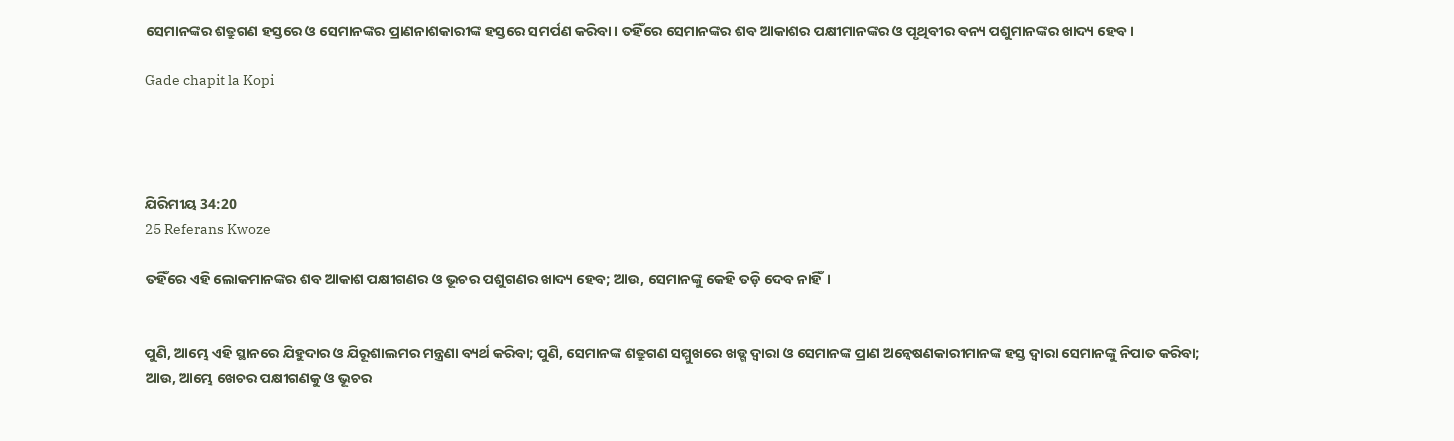ସେମାନଙ୍କର ଶତ୍ରୁଗଣ ହସ୍ତରେ ଓ ସେମାନଙ୍କର ପ୍ରାଣନାଶକାରୀଙ୍କ ହସ୍ତରେ ସମର୍ପଣ କରିବା। ତହିଁରେ ସେମାନଙ୍କର ଶବ ଆକାଶର ପକ୍ଷୀମାନଙ୍କର ଓ ପୃଥିବୀର ବନ୍ୟ ପଶୁମାନଙ୍କର ଖାଦ୍ୟ ହେବ।

Gade chapit la Kopi




ଯିରିମୀୟ 34:20
25 Referans Kwoze

ତହିଁରେ ଏହି ଲୋକମାନଙ୍କର ଶବ ଆକାଶ ପକ୍ଷୀଗଣର ଓ ଭୂଚର ପଶୁଗଣର ଖାଦ୍ୟ ହେବ; ଆଉ, ସେମାନଙ୍କୁ କେହି ତଡ଼ି ଦେବ ନାହିଁ।


ପୁଣି, ଆମ୍ଭେ ଏହି ସ୍ଥାନରେ ଯିହୁଦାର ଓ ଯିରୂଶାଲମର ମନ୍ତ୍ରଣା ବ୍ୟର୍ଥ କରିବା; ପୁଣି, ସେମାନଙ୍କ ଶତ୍ରୁଗଣ ସମ୍ମୁଖରେ ଖଡ୍ଗ ଦ୍ୱାରା ଓ ସେମାନଙ୍କ ପ୍ରାଣ ଅନ୍ୱେଷଣକାରୀମାନଙ୍କ ହସ୍ତ ଦ୍ୱାରା ସେମାନଙ୍କୁ ନିପାତ କରିବା; ଆଉ, ଆମ୍ଭେ ଖେଚର ପକ୍ଷୀଗଣକୁ ଓ ଭୂଚର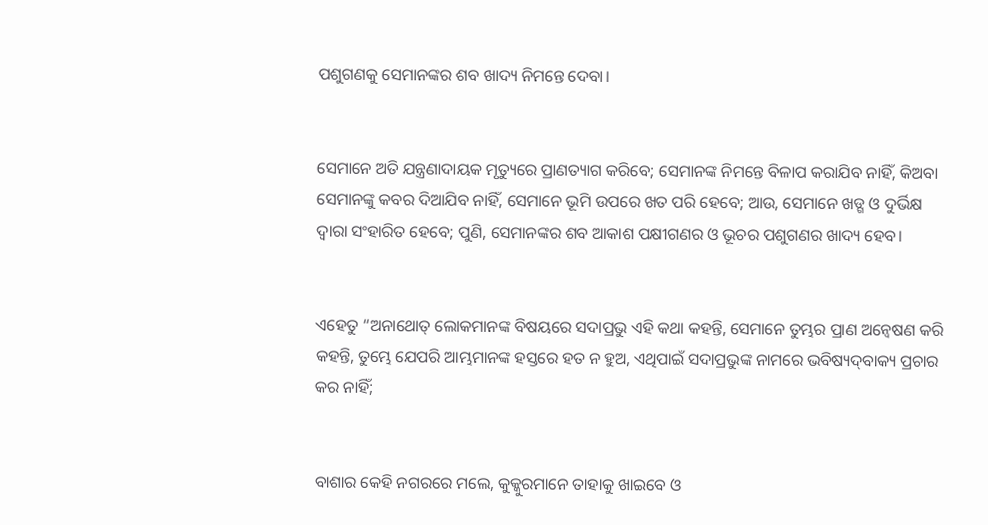ପଶୁଗଣକୁ ସେମାନଙ୍କର ଶବ ଖାଦ୍ୟ ନିମନ୍ତେ ଦେବା।


ସେମାନେ ଅତି ଯନ୍ତ୍ରଣାଦାୟକ ମୃତ୍ୟୁରେ ପ୍ରାଣତ୍ୟାଗ କରିବେ; ସେମାନଙ୍କ ନିମନ୍ତେ ବିଳାପ କରାଯିବ ନାହିଁ, କିଅବା ସେମାନଙ୍କୁ କବର ଦିଆଯିବ ନାହିଁ, ସେମାନେ ଭୂମି ଉପରେ ଖତ ପରି ହେବେ; ଆଉ, ସେମାନେ ଖଡ୍ଗ ଓ ଦୁର୍ଭିକ୍ଷ ଦ୍ୱାରା ସଂହାରିତ ହେବେ; ପୁଣି, ସେମାନଙ୍କର ଶବ ଆକାଶ ପକ୍ଷୀଗଣର ଓ ଭୂଚର ପଶୁଗଣର ଖାଦ୍ୟ ହେବ।


ଏହେତୁ “ଅନାଥୋତ୍‍ ଲୋକମାନଙ୍କ ବିଷୟରେ ସଦାପ୍ରଭୁ ଏହି କଥା କହନ୍ତି, ସେମାନେ ତୁମ୍ଭର ପ୍ରାଣ ଅନ୍ୱେଷଣ କରି କହନ୍ତି, ତୁମ୍ଭେ ଯେପରି ଆମ୍ଭମାନଙ୍କ ହସ୍ତରେ ହତ ନ ହୁଅ, ଏଥିପାଇଁ ସଦାପ୍ରଭୁଙ୍କ ନାମରେ ଭବିଷ୍ୟଦ୍‍ବାକ୍ୟ ପ୍ରଚାର କର ନାହିଁ;


ବାଶାର କେହି ନଗରରେ ମଲେ, କୁକ୍କୁରମାନେ ତାହାକୁ ଖାଇବେ ଓ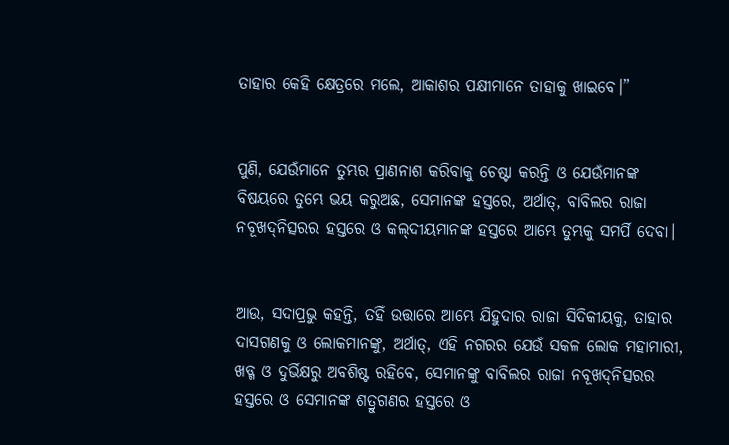ତାହାର କେହି କ୍ଷେତ୍ରରେ ମଲେ, ଆକାଶର ପକ୍ଷୀମାନେ ତାହାକୁ ଖାଇବେ।”


ପୁଣି, ଯେଉଁମାନେ ତୁମ୍ଭର ପ୍ରାଣନାଶ କରିବାକୁ ଚେଷ୍ଟା କରନ୍ତି ଓ ଯେଉଁମାନଙ୍କ ବିଷୟରେ ତୁମ୍ଭେ ଭୟ କରୁଅଛ, ସେମାନଙ୍କ ହସ୍ତରେ, ଅର୍ଥାତ୍‍, ବାବିଲର ରାଜା ନବୂଖଦ୍‍ନିତ୍ସରର ହସ୍ତରେ ଓ କଲ୍‍ଦୀୟମାନଙ୍କ ହସ୍ତରେ ଆମ୍ଭେ ତୁମ୍ଭକୁ ସମର୍ପି ଦେବା।


ଆଉ, ସଦାପ୍ରଭୁ କହନ୍ତି, ତହିଁ ଉତ୍ତାରେ ଆମ୍ଭେ ଯିହୁଦାର ରାଜା ସିଦିକୀୟକୁ, ତାହାର ଦାସଗଣକୁ ଓ ଲୋକମାନଙ୍କୁ, ଅର୍ଥାତ୍‍, ଏହି ନଗରର ଯେଉଁ ସକଳ ଲୋକ ମହାମାରୀ, ଖଡ୍ଗ ଓ ଦୁର୍ଭିକ୍ଷରୁ ଅବଶିଷ୍ଟ ରହିବେ, ସେମାନଙ୍କୁ ବାବିଲର ରାଜା ନବୂଖଦ୍‍ନିତ୍ସରର ହସ୍ତରେ ଓ ସେମାନଙ୍କ ଶତ୍ରୁଗଣର ହସ୍ତରେ ଓ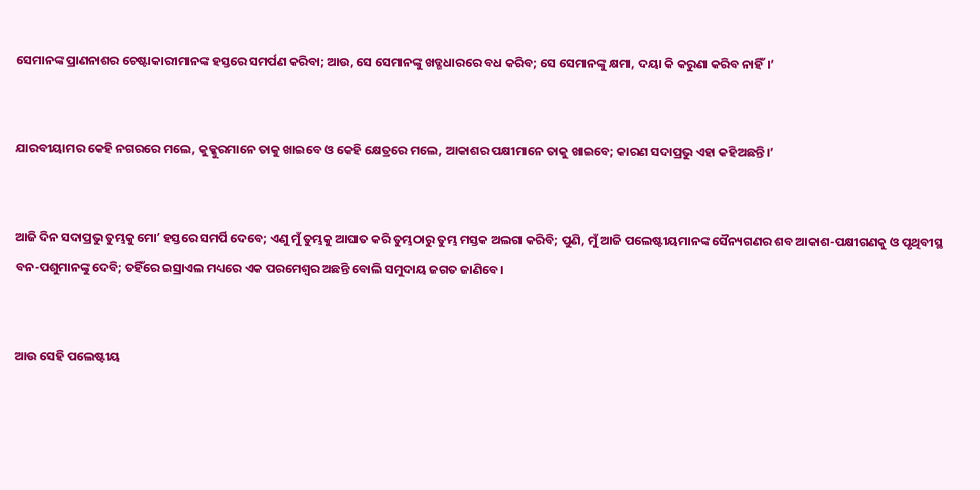ସେମାନଙ୍କ ପ୍ରାଣନାଶର ଚେଷ୍ଟାକାରୀମାନଙ୍କ ହସ୍ତରେ ସମର୍ପଣ କରିବା; ଆଉ, ସେ ସେମାନଙ୍କୁ ଖଡ୍ଗଧାରରେ ବଧ କରିବ; ସେ ସେମାନଙ୍କୁ କ୍ଷମା, ଦୟା କି କରୁଣା କରିବ ନାହିଁ।’


ଯାରବୀୟାମର କେହି ନଗରରେ ମଲେ, କୁକ୍କୁରମାନେ ତାକୁ ଖାଇବେ ଓ କେହି କ୍ଷେତ୍ରରେ ମଲେ, ଆକାଶର ପକ୍ଷୀମାନେ ତାକୁ ଖାଇବେ; କାରଣ ସଦାପ୍ରଭୁ ଏହା କହିଅଛନ୍ତି।’


ଆଜି ଦିନ ସଦାପ୍ରଭୁ ତୁମ୍ଭକୁ ମୋʼ ହସ୍ତରେ ସମର୍ପି ଦେବେ; ଏଣୁ ମୁଁ ତୁମ୍ଭକୁ ଆଘାତ କରି ତୁମ୍ଭଠାରୁ ତୁମ୍ଭ ମସ୍ତକ ଅଲଗା କରିବି; ପୁଣି, ମୁଁ ଆଜି ପଲେଷ୍ଟୀୟମାନଙ୍କ ସୈନ୍ୟଗଣର ଶବ ଆକାଶ-ପକ୍ଷୀଗଣକୁ ଓ ପୃଥିବୀସ୍ଥ ବନ-ପଶୁମାନଙ୍କୁ ଦେବି; ତହିଁରେ ଇସ୍ରାଏଲ ମଧ୍ୟରେ ଏକ ପରମେଶ୍ୱର ଅଛନ୍ତି ବୋଲି ସମୁଦାୟ ଜଗତ ଜାଣିବେ।


ଆଉ ସେହି ପଲେଷ୍ଟୀୟ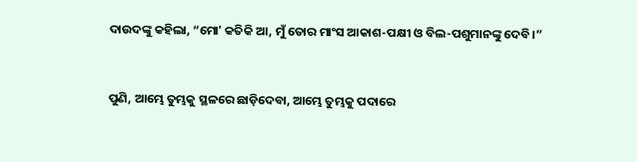ଦାଉଦଙ୍କୁ କହିଲା, “ମୋʼ କତିକି ଆ, ମୁଁ ତୋର ମାଂସ ଆକାଶ-ପକ୍ଷୀ ଓ ବିଲ-ପଶୁମାନଙ୍କୁ ଦେବି।”


ପୁଣି, ଆମ୍ଭେ ତୁମ୍ଭକୁ ସ୍ଥଳରେ ଛାଡ଼ିଦେବା, ଆମ୍ଭେ ତୁମ୍ଭକୁ ପଦାରେ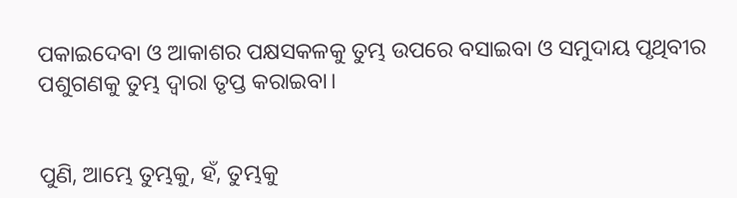ପକାଇଦେବା ଓ ଆକାଶର ପକ୍ଷସକଳକୁ ତୁମ୍ଭ ଉପରେ ବସାଇବା ଓ ସମୁଦାୟ ପୃଥିବୀର ପଶୁଗଣକୁ ତୁମ୍ଭ ଦ୍ୱାରା ତୃପ୍ତ କରାଇବା।


ପୁଣି, ଆମ୍ଭେ ତୁମ୍ଭକୁ, ହଁ, ତୁମ୍ଭକୁ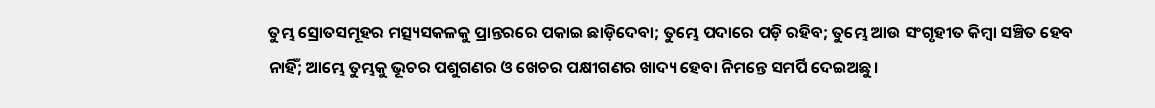ତୁମ୍ଭ ସ୍ରୋତସମୂହର ମତ୍ସ୍ୟସକଳକୁ ପ୍ରାନ୍ତରରେ ପକାଇ ଛାଡ଼ିଦେବା; ତୁମ୍ଭେ ପଦାରେ ପଡ଼ି ରହିବ; ତୁମ୍ଭେ ଆଉ ସଂଗୃହୀତ କିମ୍ବା ସଞ୍ଚିତ ହେବ ନାହିଁ; ଆମ୍ଭେ ତୁମ୍ଭକୁ ଭୂଚର ପଶୁଗଣର ଓ ଖେଚର ପକ୍ଷୀଗଣର ଖାଦ୍ୟ ହେବା ନିମନ୍ତେ ସମର୍ପି ଦେଇଅଛୁ।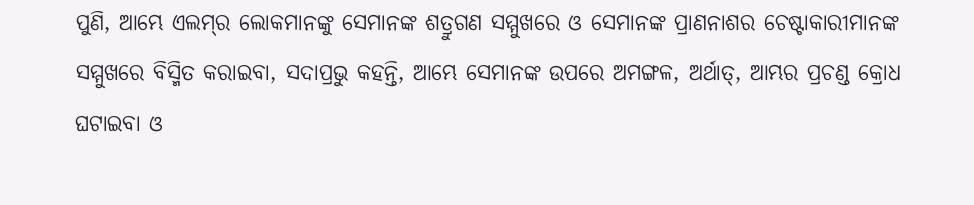ପୁଣି, ଆମ୍ଭେ ଏଲମ୍‍ର ଲୋକମାନଙ୍କୁ ସେମାନଙ୍କ ଶତ୍ରୁଗଣ ସମ୍ମୁଖରେ ଓ ସେମାନଙ୍କ ପ୍ରାଣନାଶର ଚେଷ୍ଟାକାରୀମାନଙ୍କ ସମ୍ମୁଖରେ ବିସ୍ମିତ କରାଇବା, ସଦାପ୍ରଭୁ କହନ୍ତି, ଆମ୍ଭେ ସେମାନଙ୍କ ଉପରେ ଅମଙ୍ଗଳ, ଅର୍ଥାତ୍‍, ଆମ୍ଭର ପ୍ରଚଣ୍ଡ କ୍ରୋଧ ଘଟାଇବା ଓ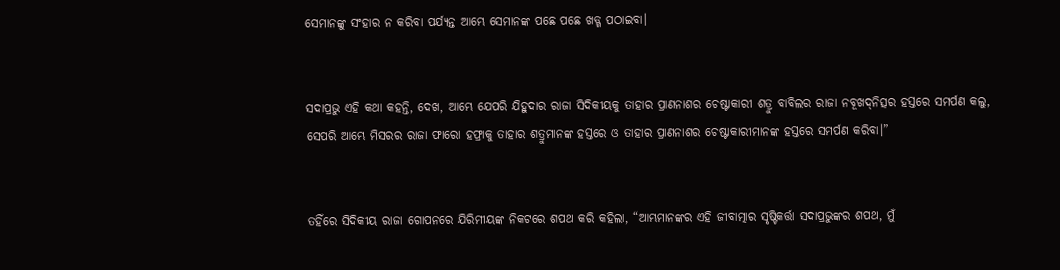ସେମାନଙ୍କୁ ସଂହାର ନ କରିବା ପର୍ଯ୍ୟନ୍ତ ଆମ୍ଭେ ସେମାନଙ୍କ ପଛେ ପଛେ ଖଡ୍ଗ ପଠାଇବା।


ସଦାପ୍ରଭୁ ଏହି କଥା କହନ୍ତି, ଦେଖ, ଆମ୍ଭେ ଯେପରି ଯିହୁଦାର ରାଜା ସିଦିକୀୟକୁ ତାହାର ପ୍ରାଣନାଶର ଚେଷ୍ଟାକାରୀ ଶତ୍ରୁ ବାବିଲର ରାଜା ନବୂଖଦ୍‍ନିତ୍ସର ହସ୍ତରେ ସମର୍ପଣ କଲୁ, ସେପରି ଆମ୍ଭେ ମିସରର ରାଜା ଫାରୋ ହଫ୍ରାକୁ ତାହାର ଶତ୍ରୁମାନଙ୍କ ହସ୍ତରେ ଓ ତାହାର ପ୍ରାଣନାଶର ଚେଷ୍ଟାକାରୀମାନଙ୍କ ହସ୍ତରେ ସମର୍ପଣ କରିବା।”


ତହିଁରେ ସିଦିକୀୟ ରାଜା ଗୋପନରେ ଯିରିମୀୟଙ୍କ ନିକଟରେ ଶପଥ କରି କହିଲା, “ଆମ୍ଭମାନଙ୍କର ଏହି ଜୀବାତ୍ମାର ସୃଷ୍ଟିକର୍ତ୍ତା ସଦାପ୍ରଭୁଙ୍କର ଶପଥ, ମୁଁ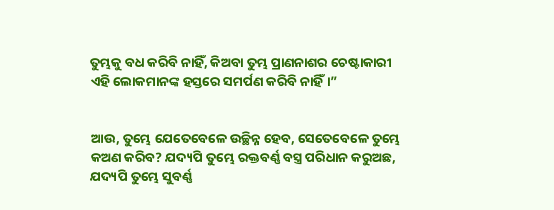ତୁମ୍ଭକୁ ବଧ କରିବି ନାହିଁ, କିଅବା ତୁମ୍ଭ ପ୍ରାଣନାଶର ଚେଷ୍ଟାକାରୀ ଏହି ଲୋକମାନଙ୍କ ହସ୍ତରେ ସମର୍ପଣ କରିବି ନାହିଁ।”


ଆଉ, ତୁମ୍ଭେ ଯେତେବେଳେ ଉଚ୍ଛିନ୍ନ ହେବ, ସେତେବେଳେ ତୁମ୍ଭେ କଅଣ କରିବ? ଯଦ୍ୟପି ତୁମ୍ଭେ ରକ୍ତବର୍ଣ୍ଣ ବସ୍ତ୍ର ପରିଧାନ କରୁଅଛ, ଯଦ୍ୟପି ତୁମ୍ଭେ ସୁବର୍ଣ୍ଣ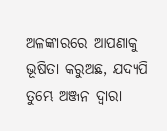ଅଳଙ୍କାରରେ ଆପଣାକୁ ଭୂଷିତା କରୁଅଛ, ଯଦ୍ୟପି ତୁମ୍ଭେ ଅଞ୍ଜନ ଦ୍ୱାରା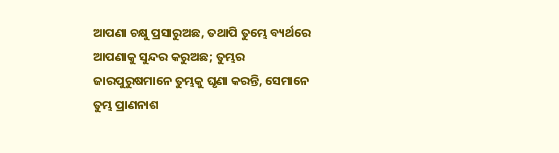ଆପଣା ଚକ୍ଷୁ ପ୍ରସାରୁଅଛ, ତଥାପି ତୁମ୍ଭେ ବ୍ୟର୍ଥରେ ଆପଣାକୁ ସୁନ୍ଦର କରୁଅଛ; ତୁମ୍ଭର ଜାରପୁରୁଷମାନେ ତୁମ୍ଭକୁ ଘୃଣା କରନ୍ତି, ସେମାନେ ତୁମ୍ଭ ପ୍ରାଣନାଶ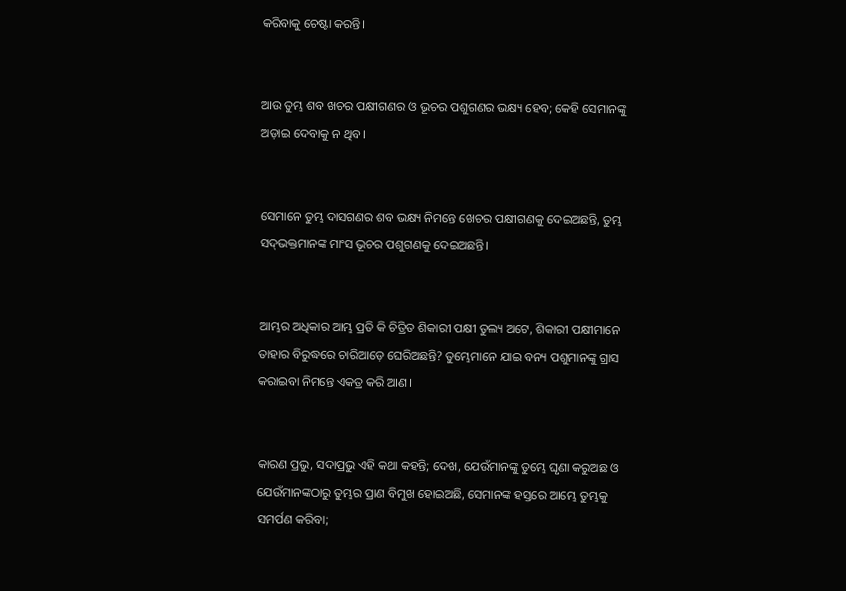କରିବାକୁ ଚେଷ୍ଟା କରନ୍ତି।


ଆଉ ତୁମ୍ଭ ଶବ ଖଚର ପକ୍ଷୀଗଣର ଓ ଭୂଚର ପଶୁଗଣର ଭକ୍ଷ୍ୟ ହେବ; କେହି ସେମାନଙ୍କୁ ଅଡ଼ାଇ ଦେବାକୁ ନ ଥିବ।


ସେମାନେ ତୁମ୍ଭ ଦାସଗଣର ଶବ ଭକ୍ଷ୍ୟ ନିମନ୍ତେ ଖେଚର ପକ୍ଷୀଗଣକୁ ଦେଇଅଛନ୍ତି, ତୁମ୍ଭ ସଦ୍‍ଭକ୍ତମାନଙ୍କ ମାଂସ ଭୂଚର ପଶୁଗଣକୁ ଦେଇଅଛନ୍ତି।


ଆମ୍ଭର ଅଧିକାର ଆମ୍ଭ ପ୍ରତି କି ଚିତ୍ରିତ ଶିକାରୀ ପକ୍ଷୀ ତୁଲ୍ୟ ଅଟେ, ଶିକାରୀ ପକ୍ଷୀମାନେ ତାହାର ବିରୁଦ୍ଧରେ ଚାରିଆଡ଼େ ଘେରିଅଛନ୍ତି? ତୁମ୍ଭେମାନେ ଯାଇ ବନ୍ୟ ପଶୁମାନଙ୍କୁ ଗ୍ରାସ କରାଇବା ନିମନ୍ତେ ଏକତ୍ର କରି ଆଣ।


କାରଣ ପ୍ରଭୁ, ସଦାପ୍ରଭୁ ଏହି କଥା କହନ୍ତି; ଦେଖ, ଯେଉଁମାନଙ୍କୁ ତୁମ୍ଭେ ଘୃଣା କରୁଅଛ ଓ ଯେଉଁମାନଙ୍କଠାରୁ ତୁମ୍ଭର ପ୍ରାଣ ବିମୁଖ ହୋଇଅଛି, ସେମାନଙ୍କ ହସ୍ତରେ ଆମ୍ଭେ ତୁମ୍ଭକୁ ସମର୍ପଣ କରିବା;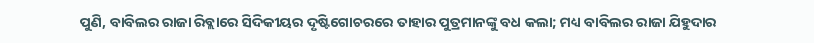ପୁଣି, ବାବିଲର ରାଜା ରିବ୍ଲାରେ ସିଦିକୀୟର ଦୃଷ୍ଟିଗୋଚରରେ ତାହାର ପୁତ୍ରମାନଙ୍କୁ ବଧ କଲା; ମଧ୍ୟ ବାବିଲର ରାଜା ଯିହୁଦାର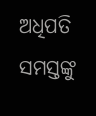ଅଧିପତି ସମସ୍ତଙ୍କୁ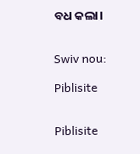ବଧ କଲା।


Swiv nou:

Piblisite


Piblisite